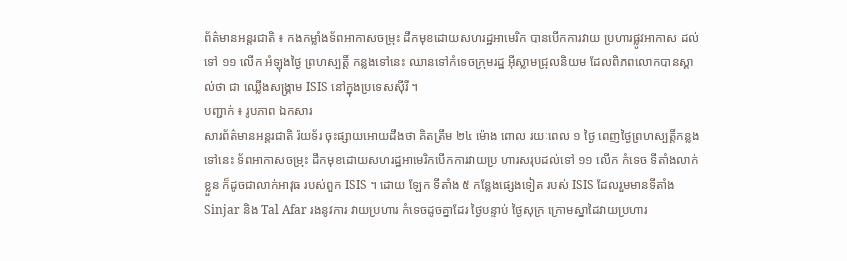ព័ត៌មានអន្តរជាតិ ៖ កងកម្លាំងទ័ពអាកាសចម្រុះ ដឹកមុខដោយសហរដ្ឋអាមេរិក បានបើកការវាយ ប្រហារផ្លូវអាកាស ដល់ទៅ ១១ លើក អំឡុងថ្ងៃ ព្រហស្បត្តិ៍ កន្លងទៅនេះ ឈានទៅកំទេចក្រុមរដ្ឋ អ៊ីស្លាមជ្រុលនិយម ដែលពិភពលោកបានស្គាល់ថា ជា ឈ្លើងសង្គ្រាម ISIS នៅក្នុងប្រទេសស៊ីរី ។
បញ្ជាក់ ៖ រូបភាព ឯកសារ
សារព័ត៌មានអន្តរជាតិ រ៉យទ័រ ចុះផ្សាយអោយដឹងថា គិតត្រឹម ២៤ ម៉ោង ពោល រយៈពេល ១ ថ្ងៃ ពេញថ្ងៃព្រហស្បត្តិ៍កន្លងទៅនេះ ទ័ពអាកាសចម្រុះ ដឹកមុខដោយសហរដ្ឋអាមេរិកបើកការវាយប្រ ហារសរុបដល់ទៅ ១១ លើក កំទេច ទីតាំងលាក់ខ្លួន ក៏ដូចជាលាក់អាវុធ របស់ពួក ISIS ។ ដោយ ឡែក ទីតាំង ៥ កន្លែងផ្សេងទៀត របស់ ISIS ដែលរួមមានទីតាំង Sinjar និង Tal Afar រងនូវការ វាយប្រហារ កំទេចដូចគ្នាដែរ ថ្ងៃបន្ទាប់ ថ្ងៃសុក្រ ក្រោមស្នាដៃវាយប្រហារ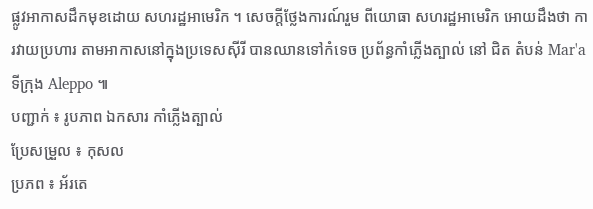ផ្លូវអាកាសដឹកមុខដោយ សហរដ្ឋអាមេរិក ។ សេចក្តីថ្លែងការណ៍រួម ពីយោធា សហរដ្ឋអាមេរិក អោយដឹងថា ការវាយប្រហារ តាមអាកាសនៅក្នុងប្រទេសស៊ីរី បានឈានទៅកំទេច ប្រព័ន្ធកាំភ្លើងត្បាល់ នៅ ជិត តំបន់ Mar'a ទីក្រុង Aleppo ៕
បញ្ជាក់ ៖ រូបភាព ឯកសារ កាំភ្លើងត្បាល់
ប្រែសម្រួល ៖ កុសល
ប្រភព ៖ អ័រតេ